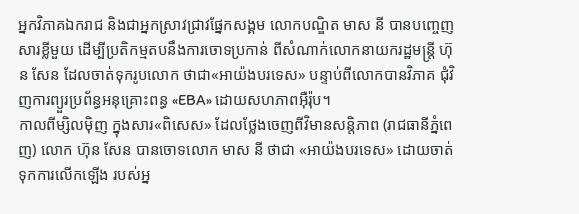អ្នកវិភាគឯករាជ និងជាអ្នកស្រាវជ្រាវផ្នែកសង្គម លោកបណ្ឌិត មាស នី បានបញ្ចេញសារខ្លីមួយ ដើម្បីប្រតិកម្មតបនឹងការចោទប្រកាន់ ពីសំណាក់លោកនាយករដ្ឋមន្ត្រី ហ៊ុន សែន ដែលចាត់ទុករូបលោក ថាជា«អាយ៉ងបរទេស» បន្ទាប់ពីលោកបានវិភាគ ជុំវិញការព្យួរប្រព័ន្ធអនុគ្រោះពន្ធ «EBA» ដោយសហភាពអ៊ឺរ៉ុប។
កាលពីម្សិលម៉ិញ ក្នុងសារ«ពិសេស» ដែលថ្លែងចេញពីវិមានសន្តិភាព (រាជធានីភ្នំពេញ) លោក ហ៊ុន សែន បានចោទលោក មាស នី ថាជា «អាយ៉ងបរទេស» ដោយចាត់ទុកការលើកឡើង របស់អ្ន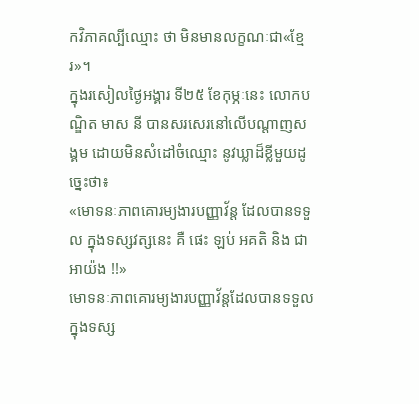កវិភាគល្បីឈ្មោះ ថា មិនមានលក្ខណៈជា«ខ្មែរ»។
ក្នុងរសៀលថ្ងៃអង្គារ ទី២៥ ខែកុម្ភៈនេះ លោកបណ្ឌិត មាស នី បានសរសេរនៅលើបណ្ដាញសង្គម ដោយមិនសំដៅចំឈ្មោះ នូវឃ្លាដ៏ខ្លីមួយដូច្នេះថា៖
«មោទនៈភាពគោរម្យងារបញ្ញាវ័ន្ត ដែលបានទទួល ក្នុងទស្សវត្សនេះ គឺ ផេះ ឡប់ អគតិ និង ជាអាយ៉ង !!»
មោទនៈភាពគោរម្យងារបញ្ញាវ័ន្តដែលបានទទួល ក្នុងទស្ស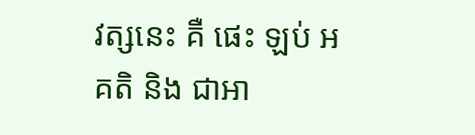វត្សនេះ គឺ ផេះ ឡប់ អគតិ និង ជាអា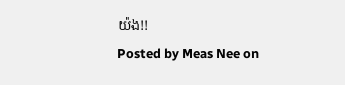យ៉ង!!
Posted by Meas Nee on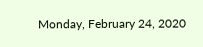Monday, February 24, 2020